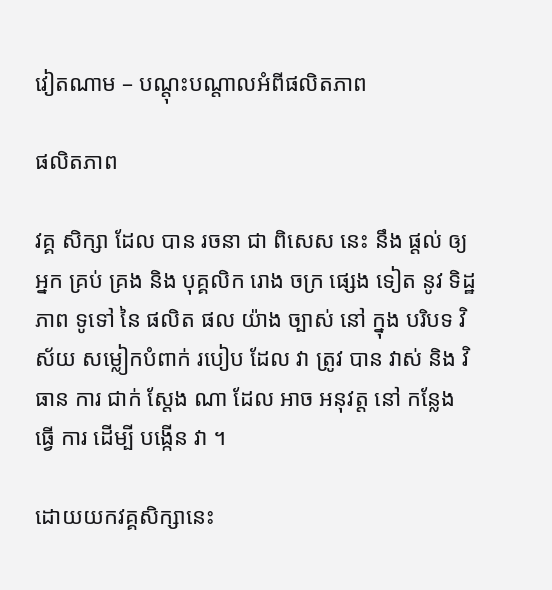វៀតណាម – បណ្តុះបណ្តាលអំពីផលិតភាព

ផលិតភាព

វគ្គ សិក្សា ដែល បាន រចនា ជា ពិសេស នេះ នឹង ផ្តល់ ឲ្យ អ្នក គ្រប់ គ្រង និង បុគ្គលិក រោង ចក្រ ផ្សេង ទៀត នូវ ទិដ្ឋភាព ទូទៅ នៃ ផលិត ផល យ៉ាង ច្បាស់ នៅ ក្នុង បរិបទ វិស័យ សម្លៀកបំពាក់ របៀប ដែល វា ត្រូវ បាន វាស់ និង វិធាន ការ ជាក់ ស្តែង ណា ដែល អាច អនុវត្ត នៅ កន្លែង ធ្វើ ការ ដើម្បី បង្កើន វា ។

ដោយយកវគ្គសិក្សានេះ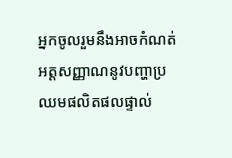អ្នកចូលរួមនឹងអាចកំណត់អត្តសញ្ញាណនូវបញ្ហាប្រឈមផលិតផលផ្ទាល់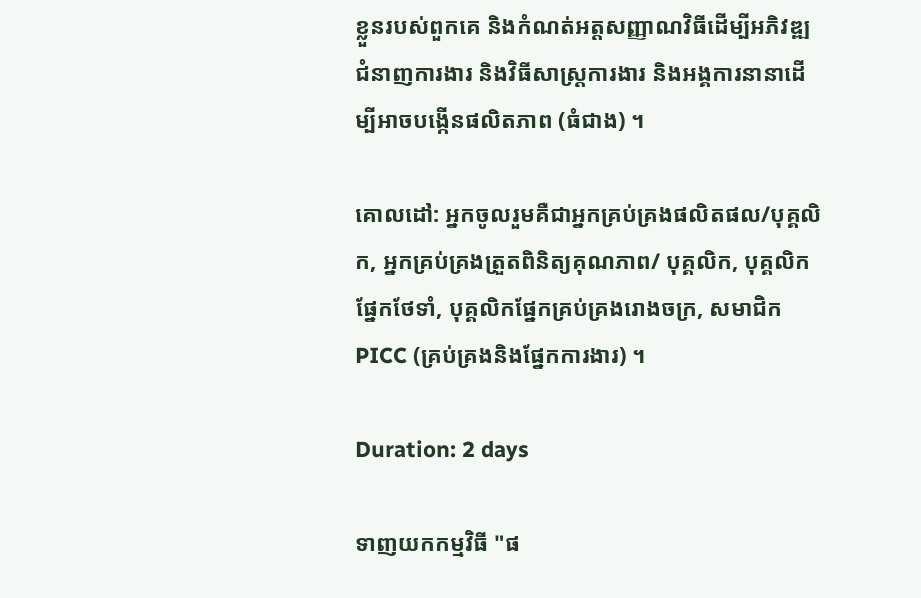ខ្លួនរបស់ពួកគេ និងកំណត់អត្តសញ្ញាណវិធីដើម្បីអភិវឌ្ឍជំនាញការងារ និងវិធីសាស្រ្តការងារ និងអង្គការនានាដើម្បីអាចបង្កើនផលិតភាព (ធំជាង) ។

គោលដៅ: អ្នកចូលរួមគឺជាអ្នកគ្រប់គ្រងផលិតផល/បុគ្គលិក, អ្នកគ្រប់គ្រងត្រួតពិនិត្យគុណភាព/ បុគ្គលិក, បុគ្គលិកផ្នែកថែទាំ, បុគ្គលិកផ្នែកគ្រប់គ្រងរោងចក្រ, សមាជិក PICC (គ្រប់គ្រងនិងផ្នែកការងារ) ។

Duration: 2 days

ទាញយកកម្មវិធី "ផ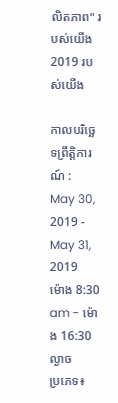លិតភាព" របស់យើង 2019 របស់យើង

កាលបរិច្ឆេទព្រឹត្តិការណ៍ :
May 30, 2019 - May 31, 2019
ម៉ោង 8:30 am - ម៉ោង 16:30 ល្ងាច
ប្រភេទ៖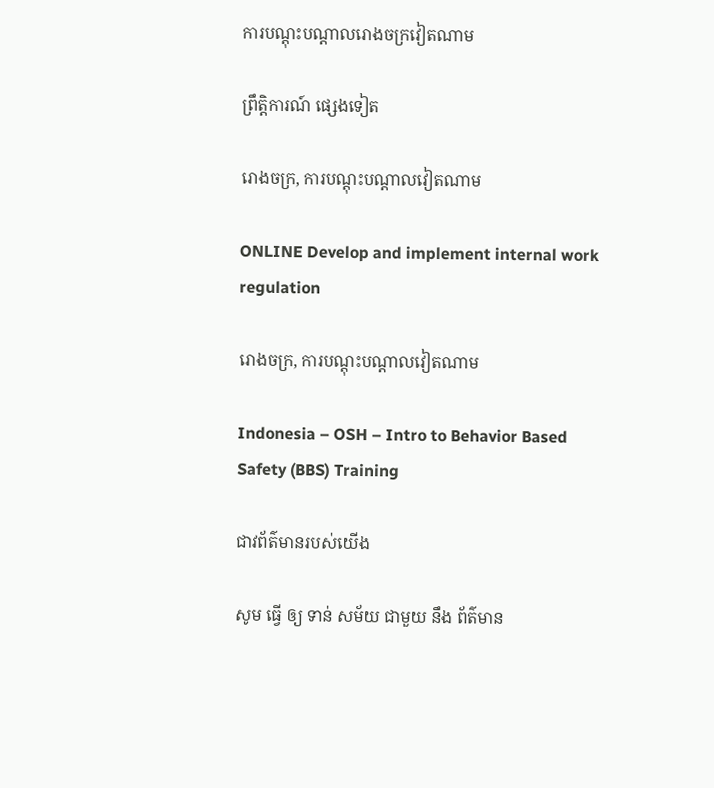ការបណ្តុះបណ្តាលរោងចក្រវៀតណាម

ព្រឹត្តិការណ៍ ផ្សេងទៀត

រោងចក្រ, ការបណ្តុះបណ្តាលវៀតណាម

ONLINE Develop and implement internal work regulation

រោងចក្រ, ការបណ្តុះបណ្តាលវៀតណាម

Indonesia – OSH – Intro to Behavior Based Safety (BBS) Training

ជាវព័ត៌មានរបស់យើង

សូម ធ្វើ ឲ្យ ទាន់ សម័យ ជាមួយ នឹង ព័ត៌មាន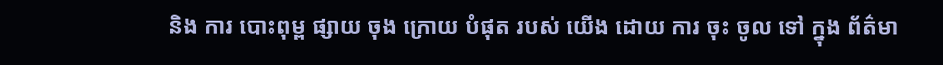និង ការ បោះពុម្ព ផ្សាយ ចុង ក្រោយ បំផុត របស់ យើង ដោយ ការ ចុះ ចូល ទៅ ក្នុង ព័ត៌មា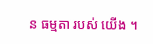ន ធម្មតា របស់ យើង ។